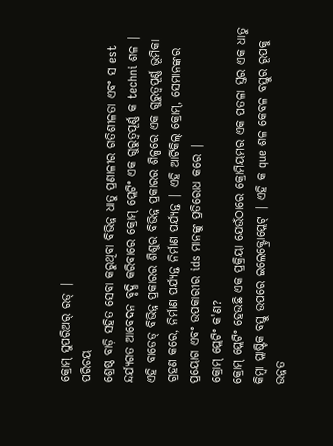କ୍ରୋମ୍ ସୁପରିଅର୍ ରଡ୍ |
ପରିଚୟ
ଶ୍ରେଷ୍ଠ ବାଡ଼ି ସହିତ ସେବା କରୁଥିବା ବିଭିନ୍ନ ଧାତୁ ପ୍ରଣାଳୀର ଗତିଶୀଳତା ଏବଂ ସ est ନ୍ଦର୍ଯ୍ୟଗତ ଆବେଦନ ବୃଦ୍ଧି କରିବାରେ କ୍ରୋମ୍ ପ୍ଲେଟିଂ ଏକ ଗୁରୁତ୍ୱପୂର୍ଣ୍ଣ କ techni ଶଳ | ଏହି ବାଡେଡ୍ ବିଭିନ୍ନ ପ୍ରକାରର ଶିଶୁର ବିଭିନ୍ନ ପ୍ରକାରର ଶିଳ୍ପରେ ଏକ ଗୁରୁତ୍ୱପୂର୍ଣ୍ଣ ଭୂମିକା ଗ୍ରହଣ କରେ, ନିର୍ମାଣ ପର୍ଯ୍ୟନ୍ତ ନିର୍ମାଣ ପର୍ଯ୍ୟନ୍ତ | ଏହି ଆର୍ଟିକିଲ୍ କ୍ରୋମ୍, ସେମାନଙ୍କର ପ୍ରୟୋଗ ଏବଂ ଉପକାରୀର ids ମାନଙ୍କୁ ପ୍ରତିରୋଧ କରେ |
କ୍ରୋମ୍ ପ୍ଲେଟିଂ କ'ଣ?
କ୍ରୋମ୍ ପ୍ଲେଟିଂ ହେଉଛି ଏକ ପ୍ରକ୍ରିୟା ଯେଉଁଠାରେ କ୍ରୋମିୟମର ଏକ ପତଳା ସ୍ତର ଏକ ଧାତୁ କିମ୍ବା ପ୍ଲାଷ୍ଟିକ ବସ୍ତୁ ଉପରେ ଇଲେକ୍ଟ୍ରୋପ୍ଲେଟ୍ | ଏହି କ que ଶଳ କେବଳ ବସ୍ତୁର ରୂପକୁ ଉନ୍ନତ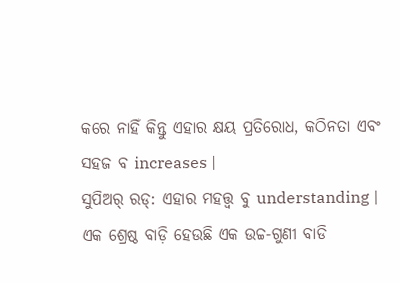କରେ ନାହିଁ କିନ୍ତୁ ଏହାର କ୍ଷୟ ପ୍ରତିରୋଧ, କଠିନତା ଏବଂ ସହଜ ବ increases |
ସୁପିଅର୍ ରଡ୍: ଏହାର ମହତ୍ତ୍ୱ ବୁ understanding |
ଏକ ଶ୍ରେଷ୍ଠ ବାଡ଼ି ହେଉଛି ଏକ ଉଚ୍ଚ-ଗୁଣୀ ବାଡି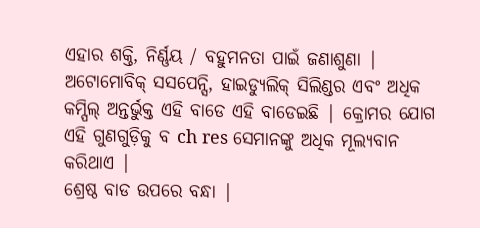ଏହାର ଶକ୍ତି, ନିର୍ଣ୍ଣୟ / ବହୁମନତା ପାଇଁ ଜଣାଶୁଣା | ଅଟୋମୋବିକ୍ ସସପେନ୍ସି, ହାଇଡ୍ୟୁଲିକ୍ ସିଲିଣ୍ଡର ଏବଂ ଅଧିକ କମ୍ପିଲ୍ ଅନ୍ତର୍ଭୁକ୍ତ ଏହି ବାଡେ ଏହି ବାଡେଇଛି | କ୍ରୋମର ଯୋଗ ଏହି ଗୁଣଗୁଡ଼ିକୁ ବ ch res ସେମାନଙ୍କୁ ଅଧିକ ମୂଲ୍ୟବାନ କରିଥାଏ |
ଶ୍ରେଷ୍ଠ ବାଡ ଉପରେ ବନ୍ଧା |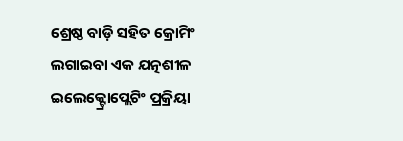ଶ୍ରେଷ୍ଠ ବାଡ଼ି ସହିତ କ୍ରୋମିଂ ଲଗାଇବା ଏକ ଯତ୍ନଶୀଳ ଇଲେକ୍ଟ୍ରୋପ୍ଲେଟିଂ ପ୍ରକ୍ରିୟା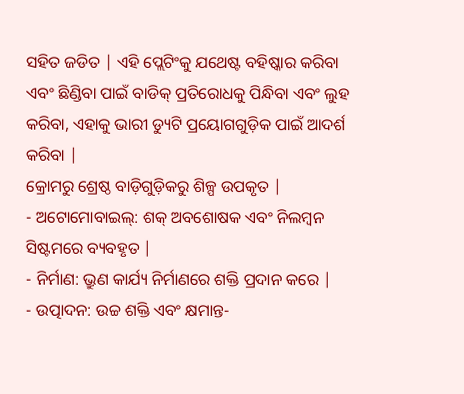ସହିତ ଜଡିତ | ଏହି ପ୍ଲେଟିଂକୁ ଯଥେଷ୍ଟ ବହିଷ୍କାର କରିବା ଏବଂ ଛିଣ୍ଡିବା ପାଇଁ ବାଡିକ୍ ପ୍ରତିରୋଧକୁ ପିନ୍ଧିବା ଏବଂ ଲୁହ କରିବା, ଏହାକୁ ଭାରୀ ଡ୍ୟୁଟି ପ୍ରୟୋଗଗୁଡ଼ିକ ପାଇଁ ଆଦର୍ଶ କରିବା |
କ୍ରୋମରୁ ଶ୍ରେଷ୍ଠ ବାଡ଼ିଗୁଡ଼ିକରୁ ଶିଳ୍ପ ଉପକୃତ |
- ଅଟୋମୋବାଇଲ୍: ଶକ୍ ଅବଶୋଷକ ଏବଂ ନିଲମ୍ବନ ସିଷ୍ଟମରେ ବ୍ୟବହୃତ |
- ନିର୍ମାଣ: ଭ୍ରୁଣ କାର୍ଯ୍ୟ ନିର୍ମାଣରେ ଶକ୍ତି ପ୍ରଦାନ କରେ |
- ଉତ୍ପାଦନ: ଉଚ୍ଚ ଶକ୍ତି ଏବଂ କ୍ଷମାନ୍ତ-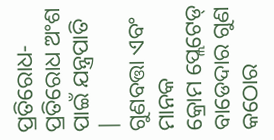ପ୍ରତିରୋଧ-ପ୍ରତିରୋଧ ଅଂଶ ପାଇଁ ଯନ୍ତ୍ରପାତି |
ଗୁଣବତ୍ତା ଏବଂ ମାନକ
କ୍ରୋମ ପ୍ଲେଟେଡ୍ ବାଡେଦାର ଗୁଣ କଠୋର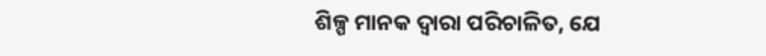ଶିଳ୍ପ ମାନକ ଦ୍ୱାରା ପରିଚାଳିତ, ଯେ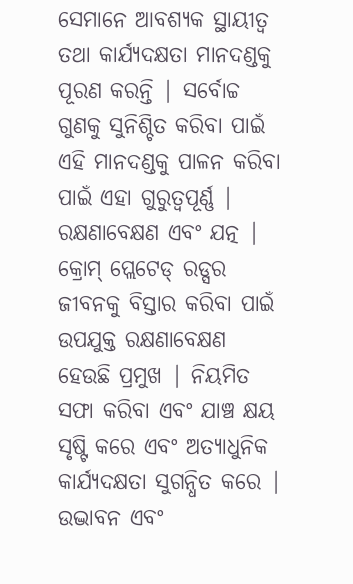ସେମାନେ ଆବଶ୍ୟକ ସ୍ଥାୟୀତ୍ୱ ତଥା କାର୍ଯ୍ୟଦକ୍ଷତା ମାନଦଣ୍ଡକୁ ପୂରଣ କରନ୍ତି | ସର୍ବୋଚ୍ଚ ଗୁଣକୁ ସୁନିଶ୍ଚିତ କରିବା ପାଇଁ ଏହି ମାନଦଣ୍ଡକୁ ପାଳନ କରିବା ପାଇଁ ଏହା ଗୁରୁତ୍ୱପୂର୍ଣ୍ଣ |
ରକ୍ଷଣାବେକ୍ଷଣ ଏବଂ ଯତ୍ନ |
କ୍ରୋମ୍ ପ୍ଲେଟେଡ୍ ରଡ୍ସର ଜୀବନକୁ ବିସ୍ତାର କରିବା ପାଇଁ ଉପଯୁକ୍ତ ରକ୍ଷଣାବେକ୍ଷଣ ହେଉଛି ପ୍ରମୁଖ | ନିୟମିତ ସଫା କରିବା ଏବଂ ଯାଞ୍ଚ କ୍ଷୟ ସୃଷ୍ଟି କରେ ଏବଂ ଅତ୍ୟାଧୁନିକ କାର୍ଯ୍ୟଦକ୍ଷତା ସୁଗନ୍ଧିତ କରେ |
ଉଦ୍ଭାବନ ଏବଂ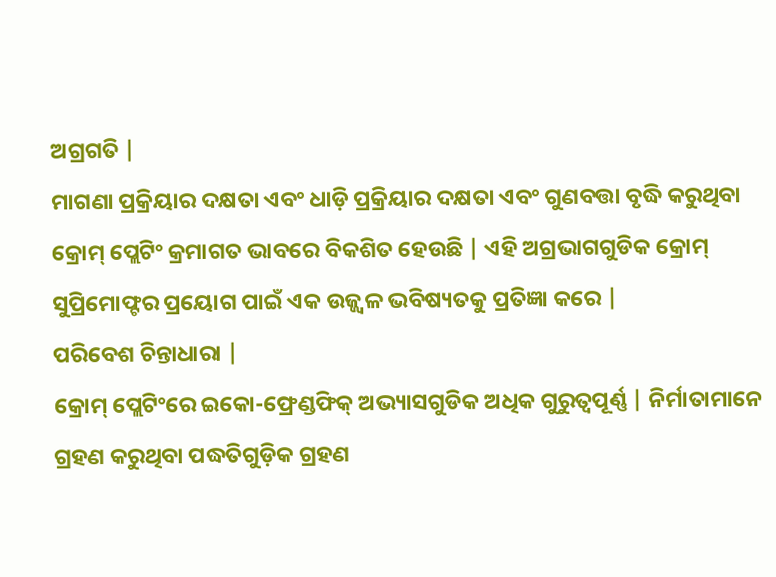ଅଗ୍ରଗତି |
ମାଗଣା ପ୍ରକ୍ରିୟାର ଦକ୍ଷତା ଏବଂ ଧାଡ଼ି ପ୍ରକ୍ରିୟାର ଦକ୍ଷତା ଏବଂ ଗୁଣବତ୍ତା ବୃଦ୍ଧି କରୁଥିବା କ୍ରୋମ୍ ପ୍ଲେଟିଂ କ୍ରମାଗତ ଭାବରେ ବିକଶିତ ହେଉଛି | ଏହି ଅଗ୍ରଭାଗଗୁଡିକ କ୍ରୋମ୍ ସୁପ୍ରିମୋଫ୍ଟର ପ୍ରୟୋଗ ପାଇଁ ଏକ ଉଜ୍ଜ୍ୱଳ ଭବିଷ୍ୟତକୁ ପ୍ରତିଜ୍ଞା କରେ |
ପରିବେଶ ଚିନ୍ତାଧାରା |
କ୍ରୋମ୍ ପ୍ଲେଟିଂରେ ଇକୋ-ଫ୍ରେଣ୍ଡଫିକ୍ ଅଭ୍ୟାସଗୁଡିକ ଅଧିକ ଗୁରୁତ୍ୱପୂର୍ଣ୍ଣ | ନିର୍ମାତାମାନେ ଗ୍ରହଣ କରୁଥିବା ପଦ୍ଧତିଗୁଡ଼ିକ ଗ୍ରହଣ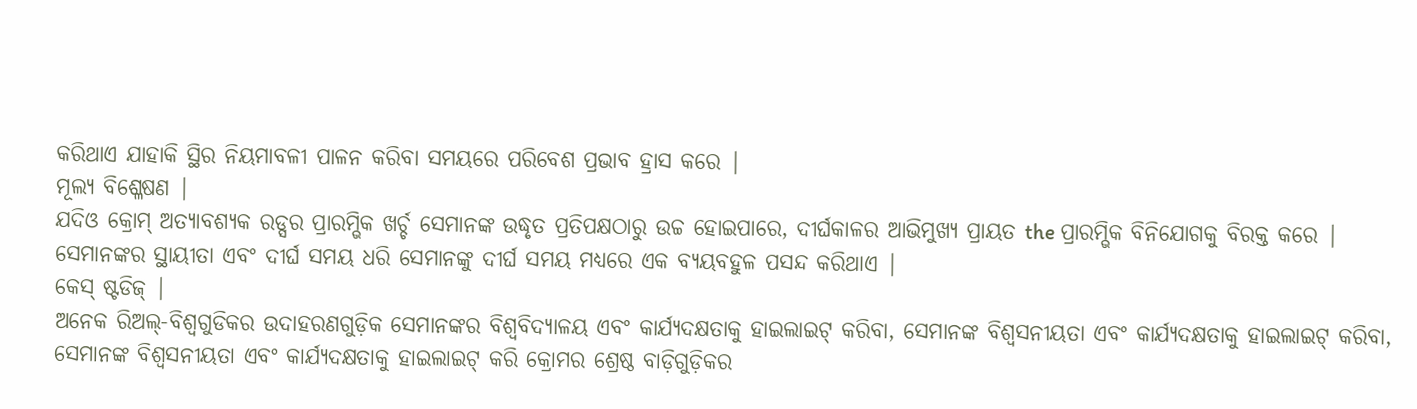କରିଥାଏ ଯାହାକି ସ୍ଥିର ନିୟମାବଳୀ ପାଳନ କରିବା ସମୟରେ ପରିବେଶ ପ୍ରଭାବ ହ୍ରାସ କରେ |
ମୂଲ୍ୟ ବିଶ୍ଳେଷଣ |
ଯଦିଓ କ୍ରୋମ୍ ଅତ୍ୟାବଶ୍ୟକ ରଡ୍ସର ପ୍ରାରମ୍ଭିକ ଖର୍ଚ୍ଚ ସେମାନଙ୍କ ଉଦ୍ଧୃତ ପ୍ରତିପକ୍ଷଠାରୁ ଉଚ୍ଚ ହୋଇପାରେ, ଦୀର୍ଘକାଳର ଆଭିମୁଖ୍ୟ ପ୍ରାୟତ the ପ୍ରାରମ୍ଭିକ ବିନିଯୋଗକୁ ବିରକ୍ତ କରେ | ସେମାନଙ୍କର ସ୍ଥାୟୀତା ଏବଂ ଦୀର୍ଘ ସମୟ ଧରି ସେମାନଙ୍କୁ ଦୀର୍ଘ ସମୟ ମଧ୍ୟରେ ଏକ ବ୍ୟୟବହୁଳ ପସନ୍ଦ କରିଥାଏ |
କେସ୍ ଷ୍ଟଡିଜ୍ |
ଅନେକ ରିଅଲ୍-ବିଶ୍ୱଗୁଡିକର ଉଦାହରଣଗୁଡ଼ିକ ସେମାନଙ୍କର ବିଶ୍ୱବିଦ୍ୟାଳୟ ଏବଂ କାର୍ଯ୍ୟଦକ୍ଷତାକୁ ହାଇଲାଇଟ୍ କରିବା, ସେମାନଙ୍କ ବିଶ୍ୱସନୀୟତା ଏବଂ କାର୍ଯ୍ୟଦକ୍ଷତାକୁ ହାଇଲାଇଟ୍ କରିବା, ସେମାନଙ୍କ ବିଶ୍ୱସନୀୟତା ଏବଂ କାର୍ଯ୍ୟଦକ୍ଷତାକୁ ହାଇଲାଇଟ୍ କରି କ୍ରୋମର ଶ୍ରେଷ୍ଠ ବାଡ଼ିଗୁଡ଼ିକର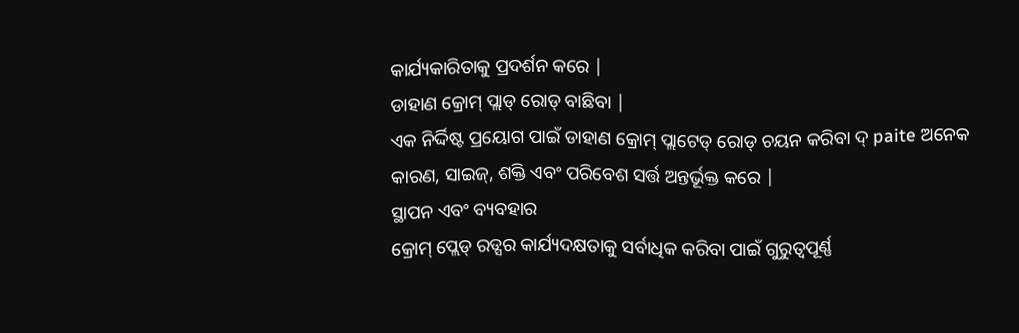କାର୍ଯ୍ୟକାରିତାକୁ ପ୍ରଦର୍ଶନ କରେ |
ଡାହାଣ କ୍ରୋମ୍ ପ୍ଲାଡ୍ ରୋଡ୍ ବାଛିବା |
ଏକ ନିର୍ଦ୍ଦିଷ୍ଟ ପ୍ରୟୋଗ ପାଇଁ ଡାହାଣ କ୍ରୋମ୍ ପ୍ଲାଟେଡ୍ ରୋଡ୍ ଚୟନ କରିବା ଦ୍ paite ଅନେକ କାରଣ, ସାଇଜ୍, ଶକ୍ତି ଏବଂ ପରିବେଶ ସର୍ତ୍ତ ଅନ୍ତର୍ଭୂକ୍ତ କରେ |
ସ୍ଥାପନ ଏବଂ ବ୍ୟବହାର
କ୍ରୋମ୍ ପ୍ଲେଡ୍ ରଡ୍ସର କାର୍ଯ୍ୟଦକ୍ଷତାକୁ ସର୍ବାଧିକ କରିବା ପାଇଁ ଗୁରୁତ୍ୱପୂର୍ଣ୍ଣ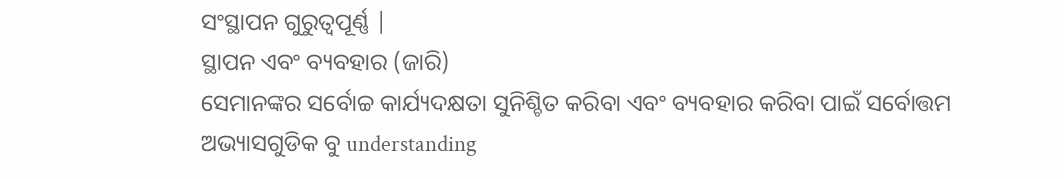ସଂସ୍ଥାପନ ଗୁରୁତ୍ୱପୂର୍ଣ୍ଣ |
ସ୍ଥାପନ ଏବଂ ବ୍ୟବହାର (ଜାରି)
ସେମାନଙ୍କର ସର୍ବୋଚ୍ଚ କାର୍ଯ୍ୟଦକ୍ଷତା ସୁନିଶ୍ଚିତ କରିବା ଏବଂ ବ୍ୟବହାର କରିବା ପାଇଁ ସର୍ବୋତ୍ତମ ଅଭ୍ୟାସଗୁଡିକ ବୁ understanding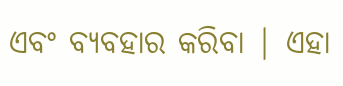ଏବଂ ବ୍ୟବହାର କରିବା | ଏହା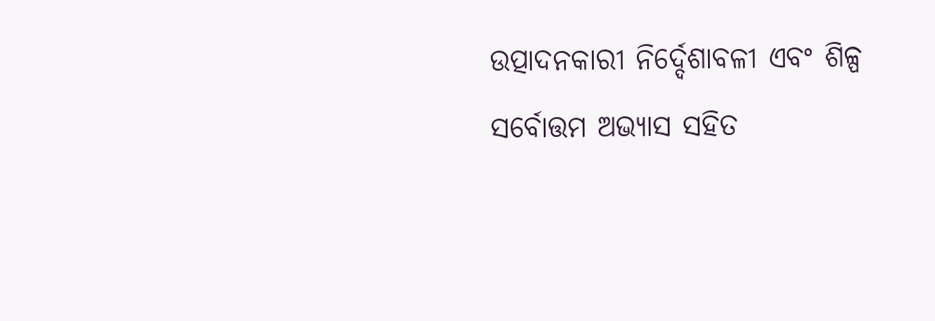ଉତ୍ପାଦନକାରୀ ନିର୍ଦ୍ଦେଶାବଳୀ ଏବଂ ଶିଳ୍ପ ସର୍ବୋତ୍ତମ ଅଭ୍ୟାସ ସହିତ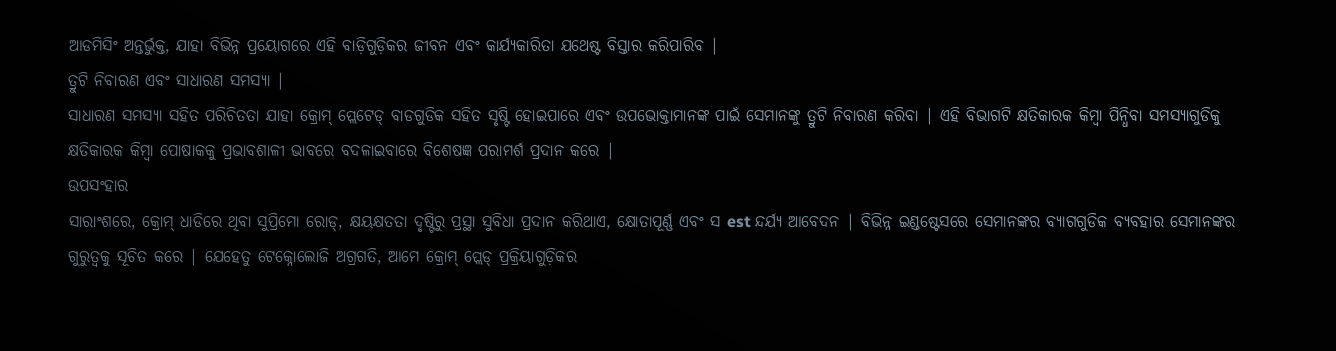ଆଡମିସିଂ ଅନ୍ତର୍ଭୁକ୍ତ, ଯାହା ବିଭିନ୍ନ ପ୍ରୟୋଗରେ ଏହି ବାଡ଼ିଗୁଡ଼ିକର ଜୀବନ ଏବଂ କାର୍ଯ୍ୟକାରିତା ଯଥେଷ୍ଟ ବିସ୍ତାର କରିପାରିବ |
ତ୍ରୁଟି ନିବାରଣ ଏବଂ ସାଧାରଣ ସମସ୍ୟା |
ସାଧାରଣ ସମସ୍ୟା ସହିତ ପରିଚିତତା ଯାହା କ୍ରୋମ୍ ପ୍ଲେଟେଡ୍ ବାଡଗୁଡିକ ସହିତ ସୃଷ୍ଟି ହୋଇପାରେ ଏବଂ ଉପଭୋକ୍ତାମାନଙ୍କ ପାଇଁ ସେମାନଙ୍କୁ ତ୍ରୁଟି ନିବାରଣ କରିବା | ଏହି ବିଭାଗଟି କ୍ଷତିକାରକ କିମ୍ବା ପିନ୍ଧିବା ସମସ୍ୟାଗୁଡିକୁ କ୍ଷତିକାରକ କିମ୍ବା ପୋଷାକକୁ ପ୍ରଭାବଶାଳୀ ଭାବରେ ବଦଳାଇବାରେ ବିଶେଷଜ୍ଞ ପରାମର୍ଶ ପ୍ରଦାନ କରେ |
ଉପସଂହାର
ସାରାଂଶରେ, କ୍ରୋମ୍ ଧାଡିରେ ଥିବା ସୁପ୍ରିମୋ ରୋଡ୍, କ୍ଷୟକ୍ଷତତା ଦୃଷ୍ଟିରୁ ପ୍ରସ୍ଥା ସୁବିଧା ପ୍ରଦାନ କରିଥାଏ, କ୍ଷୋତାପୂର୍ଣ୍ଣ ଏବଂ ସ est ନ୍ଦର୍ଯ୍ୟ ଆବେଦନ | ବିଭିନ୍ନ ଇଣ୍ଡଷ୍ଟେସରେ ସେମାନଙ୍କର ବ୍ୟାଗଗୁଡିକ ବ୍ୟବହାର ସେମାନଙ୍କର ଗୁରୁତ୍ୱକୁ ସୂଚିତ କରେ | ଯେହେତୁ ଟେକ୍ନୋଲୋଜି ଅଗ୍ରଗତି, ଆମେ କ୍ରୋମ୍ ପ୍ଲେଡ୍ ପ୍ରକ୍ରିୟାଗୁଡ଼ିକର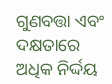ଗୁଣବତ୍ତା ଏବଂ ଦକ୍ଷତାରେ ଅଧିକ ନିର୍ଦ୍ଦୟ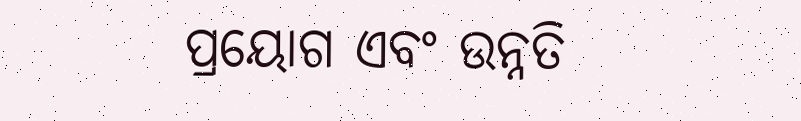ପ୍ରୟୋଗ ଏବଂ ଉନ୍ନତି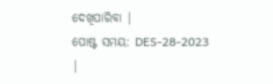ଦେଖିପାରିବା |
ପୋଷ୍ଟ ସମୟ: DES-28-2023 |